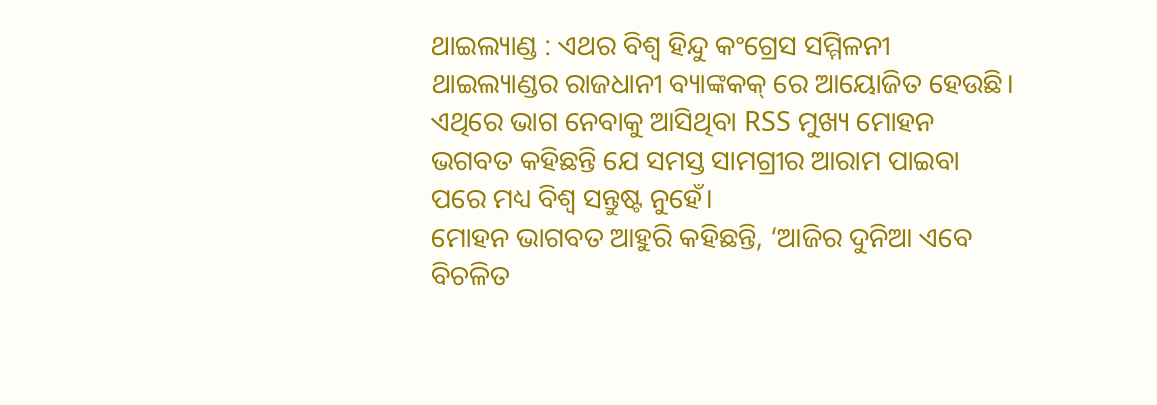ଥାଇଲ୍ୟାଣ୍ଡ : ଏଥର ବିଶ୍ୱ ହିନ୍ଦୁ କଂଗ୍ରେସ ସମ୍ମିଳନୀ ଥାଇଲ୍ୟାଣ୍ଡର ରାଜଧାନୀ ବ୍ୟାଙ୍କକକ୍ ରେ ଆୟୋଜିତ ହେଉଛି। ଏଥିରେ ଭାଗ ନେବାକୁ ଆସିଥିବା RSS ମୁଖ୍ୟ ମୋହନ ଭଗବତ କହିଛନ୍ତି ଯେ ସମସ୍ତ ସାମଗ୍ରୀର ଆରାମ ପାଇବା ପରେ ମଧ୍ୟ ବିଶ୍ୱ ସନ୍ତୁଷ୍ଟ ନୁହେଁ।
ମୋହନ ଭାଗବତ ଆହୁରି କହିଛନ୍ତି, ‘ଆଜିର ଦୁନିଆ ଏବେ ବିଚଳିତ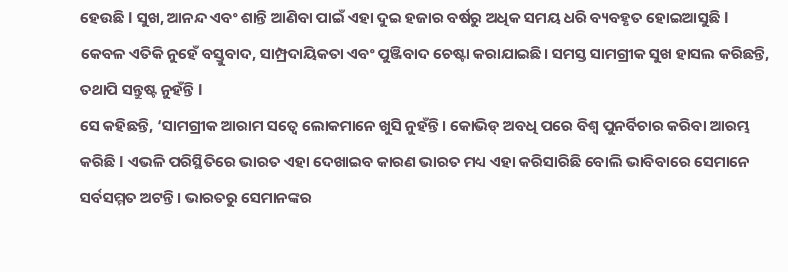ହେଉଛି l ସୁଖ, ଆନନ୍ଦ ଏବଂ ଶାନ୍ତି ଆଣିବା ପାଇଁ ଏହା ଦୁଇ ହଜାର ବର୍ଷରୁ ଅଧିକ ସମୟ ଧରି ବ୍ୟବହୃତ ହୋଇଆସୁଛି l କେବଳ ଏତିକି ନୁହେଁ ବସ୍ତୁବାଦ, ସାମ୍ପ୍ରଦାୟିକତା ଏବଂ ପୁଞ୍ଜିବାଦ ଚେଷ୍ଟା କରାଯାଇଛି। ସମସ୍ତ ସାମଗ୍ରୀକ ସୁଖ ହାସଲ କରିଛନ୍ତି, ତଥାପି ସନ୍ତୁଷ୍ଟ ନୁହଁନ୍ତି l
ସେ କହିଛନ୍ତି, ‘ସାମଗ୍ରୀକ ଆରାମ ସତ୍ୱେ ଲୋକମାନେ ଖୁସି ନୁହଁନ୍ତି। କୋଭିଡ୍ ଅବଧି ପରେ ବିଶ୍ୱ ପୁନର୍ବିଚାର କରିବା ଆରମ୍ଭ କରିଛି l ଏଭଳି ପରିସ୍ଥିତିରେ ଭାରତ ଏହା ଦେଖାଇବ କାରଣ ଭାରତ ମଧ୍ୟ ଏହା କରିସାରିଛି ବୋଲି ଭାବିବାରେ ସେମାନେ ସର୍ବସମ୍ମତ ଅଟନ୍ତି। ଭାରତରୁ ସେମାନଙ୍କର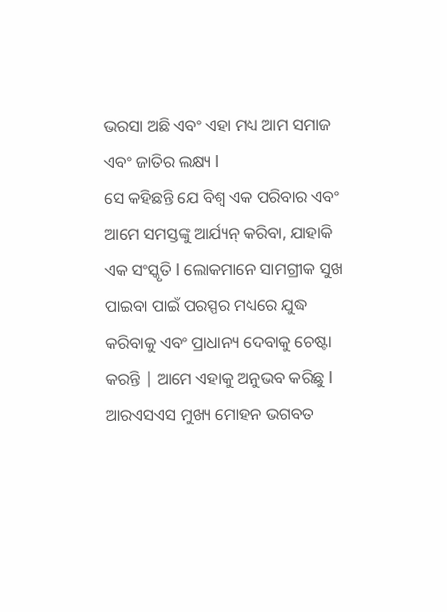ଭରସା ଅଛି ଏବଂ ଏହା ମଧ୍ୟ ଆମ ସମାଜ ଏବଂ ଜାତିର ଲକ୍ଷ୍ୟ l
ସେ କହିଛନ୍ତି ଯେ ବିଶ୍ୱ ଏକ ପରିବାର ଏବଂ ଆମେ ସମସ୍ତଙ୍କୁ ଆର୍ଯ୍ୟନ୍ କରିବା, ଯାହାକି ଏକ ସଂସ୍କୃତି l ଲୋକମାନେ ସାମଗ୍ରୀକ ସୁଖ ପାଇବା ପାଇଁ ପରସ୍ପର ମଧ୍ୟରେ ଯୁଦ୍ଧ କରିବାକୁ ଏବଂ ପ୍ରାଧାନ୍ୟ ଦେବାକୁ ଚେଷ୍ଟା କରନ୍ତି | ଆମେ ଏହାକୁ ଅନୁଭବ କରିଛୁ l
ଆରଏସଏସ ମୁଖ୍ୟ ମୋହନ ଭଗବତ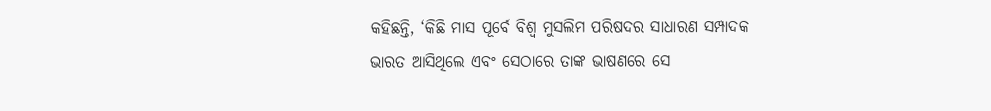କହିଛନ୍ତି, ‘କିଛି ମାସ ପୂର୍ବେ ବିଶ୍ୱ ମୁସଲିମ ପରିଷଦର ସାଧାରଣ ସମ୍ପାଦକ ଭାରତ ଆସିଥିଲେ ଏବଂ ସେଠାରେ ତାଙ୍କ ଭାଷଣରେ ସେ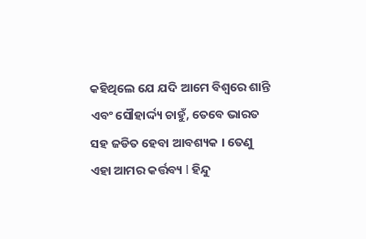କହିଥିଲେ ଯେ ଯଦି ଆମେ ବିଶ୍ୱରେ ଶାନ୍ତି ଏବଂ ସୌହାର୍ଦ୍ଦ୍ୟ ଚାହୁଁ, ତେବେ ଭାରତ ସହ ଜଡିତ ହେବା ଆବଶ୍ୟକ । ତେଣୁ ଏହା ଆମର କର୍ତ୍ତବ୍ୟ l ହିନ୍ଦୁ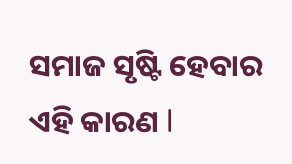ସମାଜ ସୃଷ୍ଟି ହେବାର ଏହି କାରଣ l